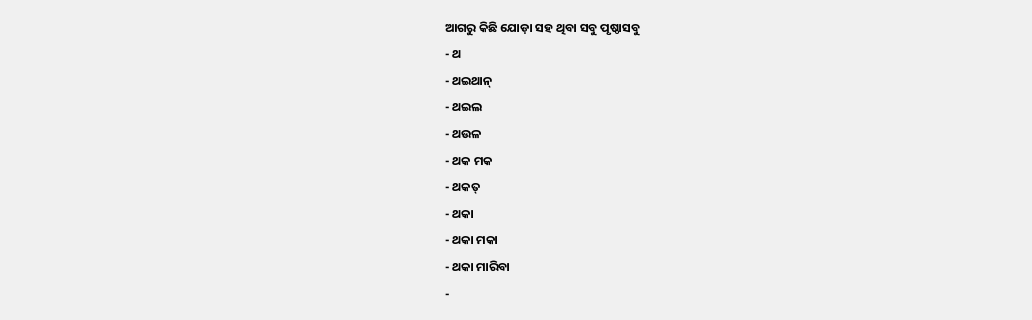ଆଗରୁ କିଛି ଯୋଡ଼ା ସହ ଥିବା ସବୁ ପୃଷ୍ଠାସବୁ
- ଥ
- ଥଇଥାନ୍
- ଥଇଲ
- ଥଉଳ
- ଥକ ମକ
- ଥକତ୍
- ଥକା
- ଥକା ମକା
- ଥକା ମାରିବା
-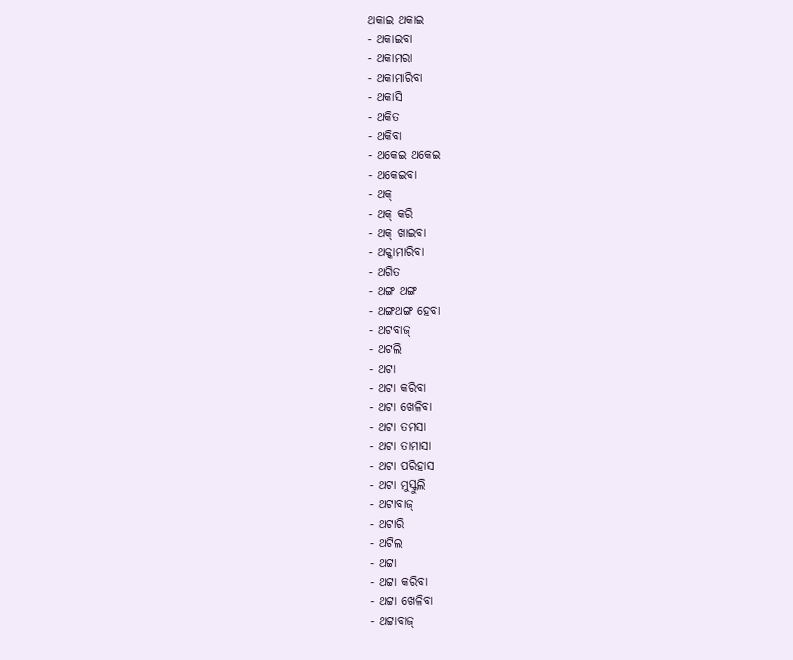ଥକାଇ ଥକାଇ
- ଥକାଇବା
- ଥକାମରା
- ଥକାମାରିବା
- ଥକାସି
- ଥକିତ
- ଥକିବା
- ଥକେଇ ଥକେଇ
- ଥକେଇବା
- ଥକ୍
- ଥକ୍ କରି
- ଥକ୍ ଖାଇବା
- ଥକ୍କାମାରିବା
- ଥଗିତ
- ଥଙ୍ଗ ଥଙ୍ଗ
- ଥଙ୍ଗଥଙ୍ଗ ହେବା
- ଥଟବାଜ୍
- ଥଟଲି
- ଥଟା
- ଥଟା କରିବା
- ଥଟା ଖେଳିବା
- ଥଟା ତମସା
- ଥଟା ତାମାସା
- ଥଟା ପରିହାସ
- ଥଟା ମୁସ୍କୁଲି
- ଥଟାବାଜ୍
- ଥଟାରି
- ଥଟିଲ
- ଥଟ୍ଟା
- ଥଟ୍ଟା କରିବା
- ଥଟ୍ଟା ଖେଳିବା
- ଥଟ୍ଟାବାଜ୍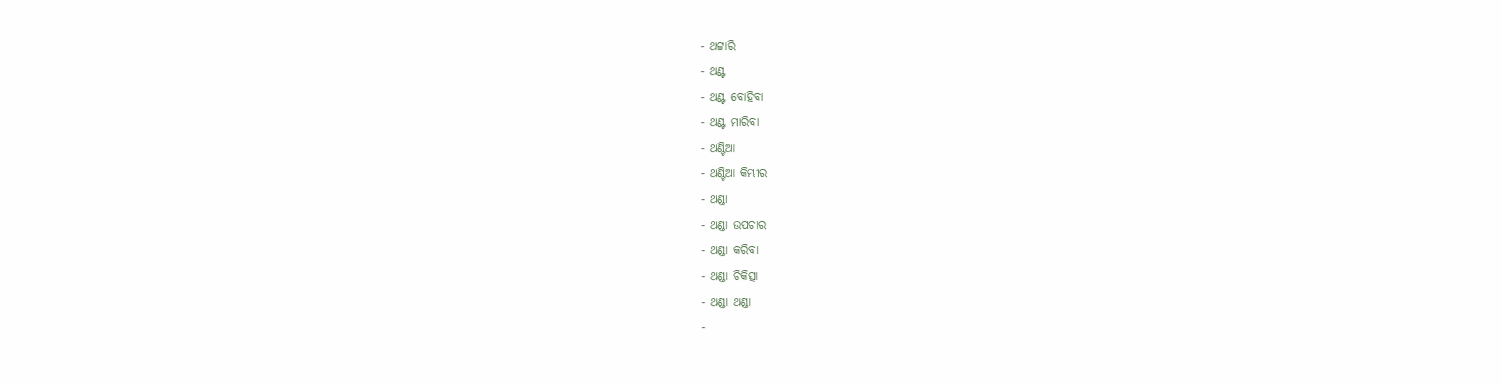- ଥଟ୍ଟାରି
- ଥଣ୍ଟ
- ଥଣ୍ଟ ବୋହିବା
- ଥଣ୍ଟ ମାରିବା
- ଥଣ୍ଟିଆ
- ଥଣ୍ଟିଆ କିମ୍ଭୀର
- ଥଣ୍ଡା
- ଥଣ୍ଡା ଉପଚାର
- ଥଣ୍ଡା କରିବା
- ଥଣ୍ଡା ଚିକିତ୍ସା
- ଥଣ୍ଡା ଥଣ୍ଡା
-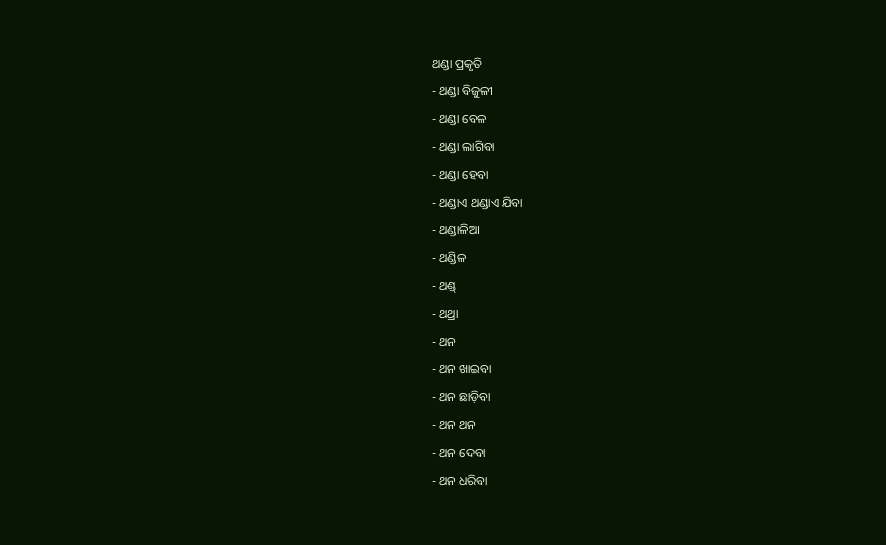ଥଣ୍ଡା ପ୍ରକୃତି
- ଥଣ୍ଡା ବିଜୁଳୀ
- ଥଣ୍ଡା ବେଳ
- ଥଣ୍ଡା ଲାଗିବା
- ଥଣ୍ଡା ହେବା
- ଥଣ୍ଡାଏ ଥଣ୍ଡାଏ ଯିବା
- ଥଣ୍ଡାଳିଆ
- ଥଣ୍ଡିଳ
- ଥଣ୍ଡ୍
- ଥଥ୍ରା
- ଥନ
- ଥନ ଖାଇବା
- ଥନ ଛାଡ଼ିବା
- ଥନ ଥନ
- ଥନ ଦେବା
- ଥନ ଧରିବା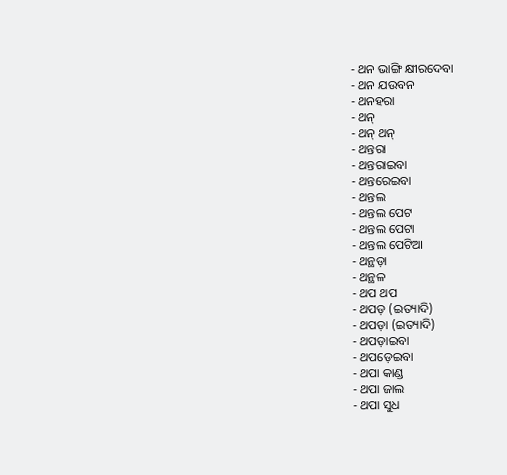- ଥନ ଭାଙ୍ଗି କ୍ଷୀରଦେବା
- ଥନ ଯଉବନ
- ଥନହରା
- ଥନ୍
- ଥନ୍ ଥନ୍
- ଥନ୍ତରା
- ଥନ୍ତରାଇବା
- ଥନ୍ତରେଇବା
- ଥନ୍ତଲ
- ଥନ୍ତଲ ପେଟ
- ଥନ୍ତଲ ପେଟା
- ଥନ୍ତଲ ପେଟିଆ
- ଥନ୍ଥଡ଼ା
- ଥନ୍ଥଳ
- ଥପ ଥପ
- ଥପଡ଼ (ଇତ୍ୟାଦି)
- ଥପଡ଼ା (ଇତ୍ୟାଦି)
- ଥପଡ଼ାଇବା
- ଥପଡ଼େଇବା
- ଥପା କାଣ୍ଡ
- ଥପା ଜାଲ
- ଥପା ସୁଧ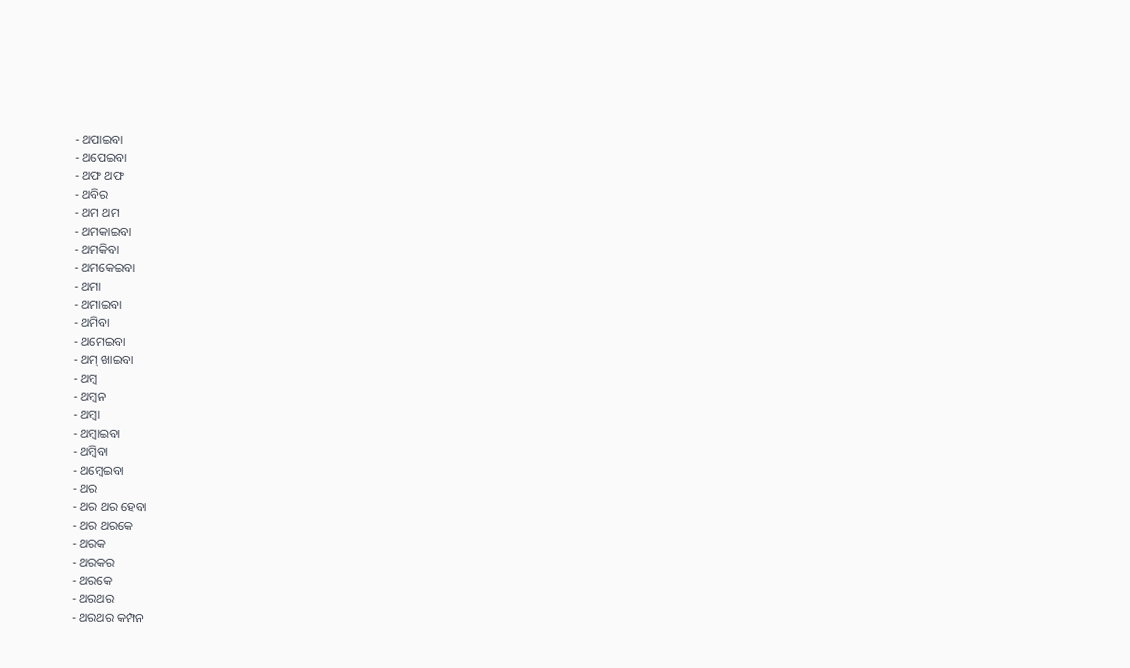- ଥପାଇବା
- ଥପେଇବା
- ଥଫ ଥଫ
- ଥବିର
- ଥମ ଥମ
- ଥମକାଇବା
- ଥମକିବା
- ଥମକେଇବା
- ଥମା
- ଥମାଇବା
- ଥମିବା
- ଥମେଇବା
- ଥମ୍ ଖାଇବା
- ଥମ୍ୱ
- ଥମ୍ୱନ
- ଥମ୍ୱା
- ଥମ୍ୱାଇବା
- ଥମ୍ୱିବା
- ଥମ୍ୱେଇବା
- ଥର
- ଥର ଥର ହେବା
- ଥର ଥରକେ
- ଥରକ
- ଥରକର
- ଥରକେ
- ଥରଥର
- ଥରଥର କମ୍ପନ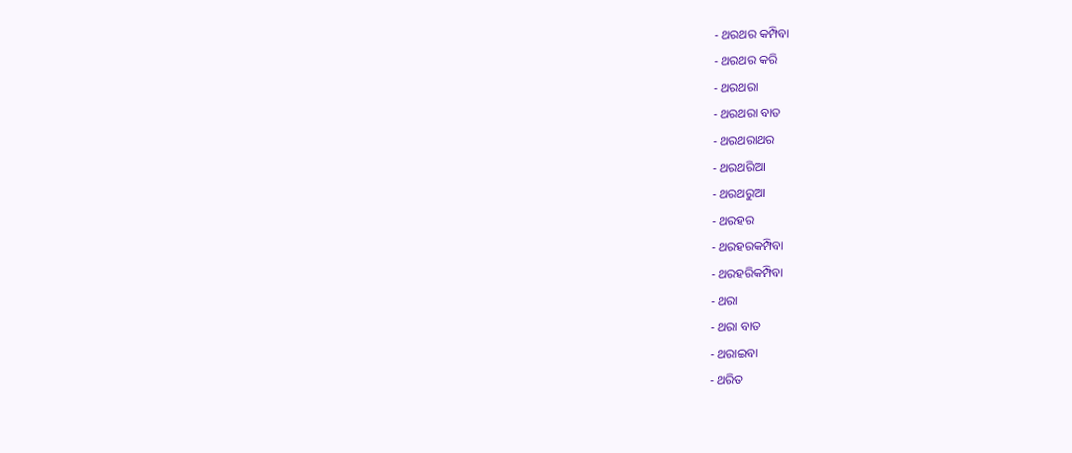- ଥରଥର କମ୍ପିବା
- ଥରଥର କରି
- ଥରଥରା
- ଥରଥରା ବାତ
- ଥରଥରାଥର
- ଥରଥରିଆ
- ଥରଥରୁଆ
- ଥରହର
- ଥରହରକମ୍ପିବା
- ଥରହରିକମ୍ପିବା
- ଥରା
- ଥରା ବାତ
- ଥରାଇବା
- ଥରିତ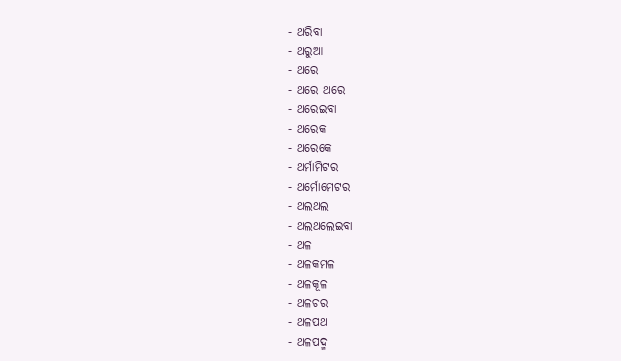- ଥରିବା
- ଥରୁଆ
- ଥରେ
- ଥରେ ଥରେ
- ଥରେଇବା
- ଥରେକ
- ଥରେକେ
- ଥର୍ମାମିଟର
- ଥର୍ମୋମେଟର
- ଥଲଥଲ
- ଥଲଥଲେଇବା
- ଥଳ
- ଥଳକମଳ
- ଥଳକୂଳ
- ଥଳଚର
- ଥଳପଥ
- ଥଳପଦ୍ମ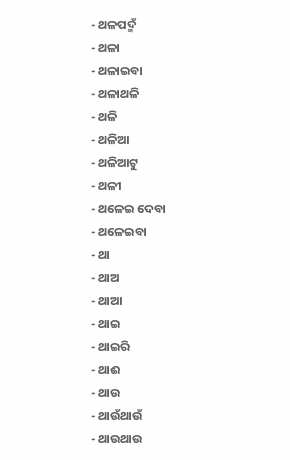- ଥଳପଦ୍ମଁ
- ଥଳା
- ଥଳାଇବା
- ଥଳାଥଳି
- ଥଳି
- ଥଳିଆ
- ଥଳିଆଟୁ
- ଥଳୀ
- ଥଳେଇ ଦେବା
- ଥଳେଇବା
- ଥା
- ଥାଅ
- ଥାଆ
- ଥାଇ
- ଥାଇରି
- ଥାଈ
- ଥାଉ
- ଥାଉଁଥାଉଁ
- ଥାଉଥାଉ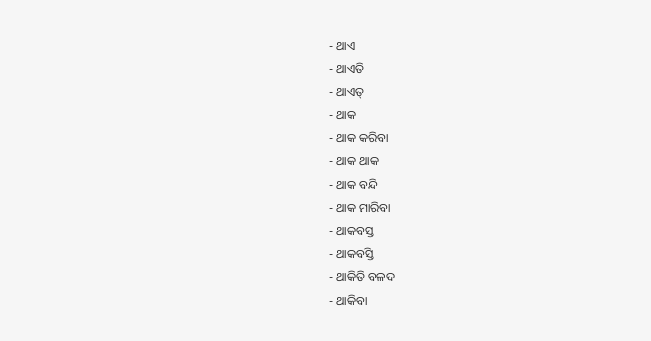- ଥାଏ
- ଥାଏତି
- ଥାଏତ୍
- ଥାକ
- ଥାକ କରିବା
- ଥାକ ଥାକ
- ଥାକ ବନ୍ଦି
- ଥାକ ମାରିବା
- ଥାକବସ୍ତ
- ଥାକବସ୍ତି
- ଥାକିତି ବଳଦ
- ଥାକିବା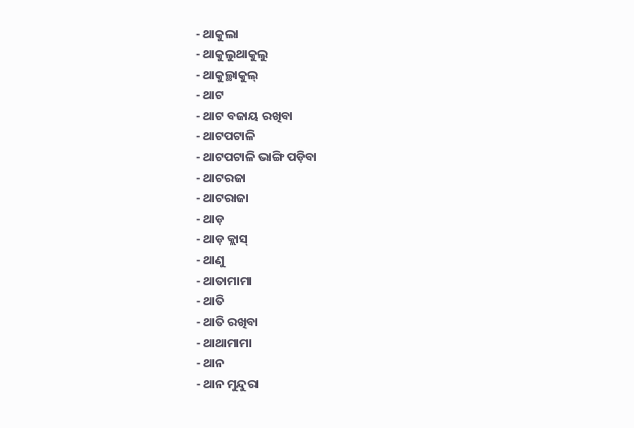- ଥାକୁଲା
- ଥାକୁଲୁଥାକୁଲୁ
- ଥାକୁଲ୍ଥାକୁଲ୍
- ଥାଟ
- ଥାଟ ବଜାୟ ରଖିବା
- ଥାଟପଟାଳି
- ଥାଟପଟାଳି ଭାଙ୍ଗି ପଡ଼ିବା
- ଥାଟରଜା
- ଥାଟରାଜା
- ଥାଡ଼
- ଥାଡ଼ କ୍ଲାସ୍
- ଥାଣୁ
- ଥାତାମାମା
- ଥାତି
- ଥାତି ରଖିବା
- ଥାଥାମାମା
- ଥାନ
- ଥାନ ମୁନ୍ଦୁରା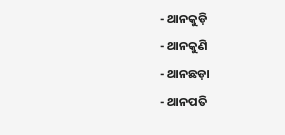- ଥାନକୁଡ଼ି
- ଥାନକୁଣି
- ଥାନଛଡ଼ା
- ଥାନପତି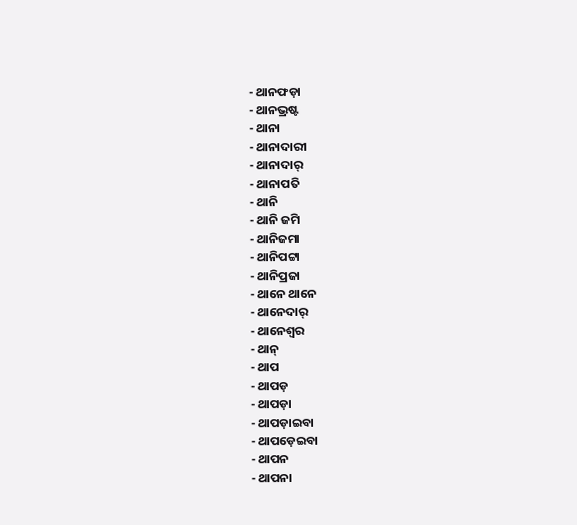- ଥାନଫଡ଼ା
- ଥାନଭ୍ରଷ୍ଟ
- ଥାନା
- ଥାନାଦାରୀ
- ଥାନାଦାର୍
- ଥାନାପତି
- ଥାନି
- ଥାନି ଜମି
- ଥାନିଜମା
- ଥାନିପଟ୍ଟା
- ଥାନିପ୍ରଜା
- ଥାନେ ଥାନେ
- ଥାନେଦାର୍
- ଥାନେଶ୍ୱର
- ଥାନ୍
- ଥାପ
- ଥାପଡ଼
- ଥାପଡ଼ା
- ଥାପଡ଼ାଇବା
- ଥାପଡ଼େଇବା
- ଥାପନ
- ଥାପନା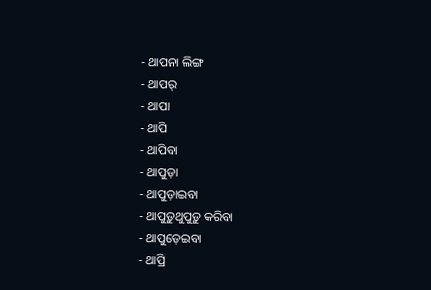- ଥାପନା ଲିଙ୍ଗ
- ଥାପର୍
- ଥାପା
- ଥାପି
- ଥାପିବା
- ଥାପୁଡ଼ା
- ଥାପୁଡ଼ାଇବା
- ଥାପୁଡ଼ୁଥୁପୁଡ଼ୁ କରିବା
- ଥାପୁଡ଼େଇବା
- ଥାପ୍ରି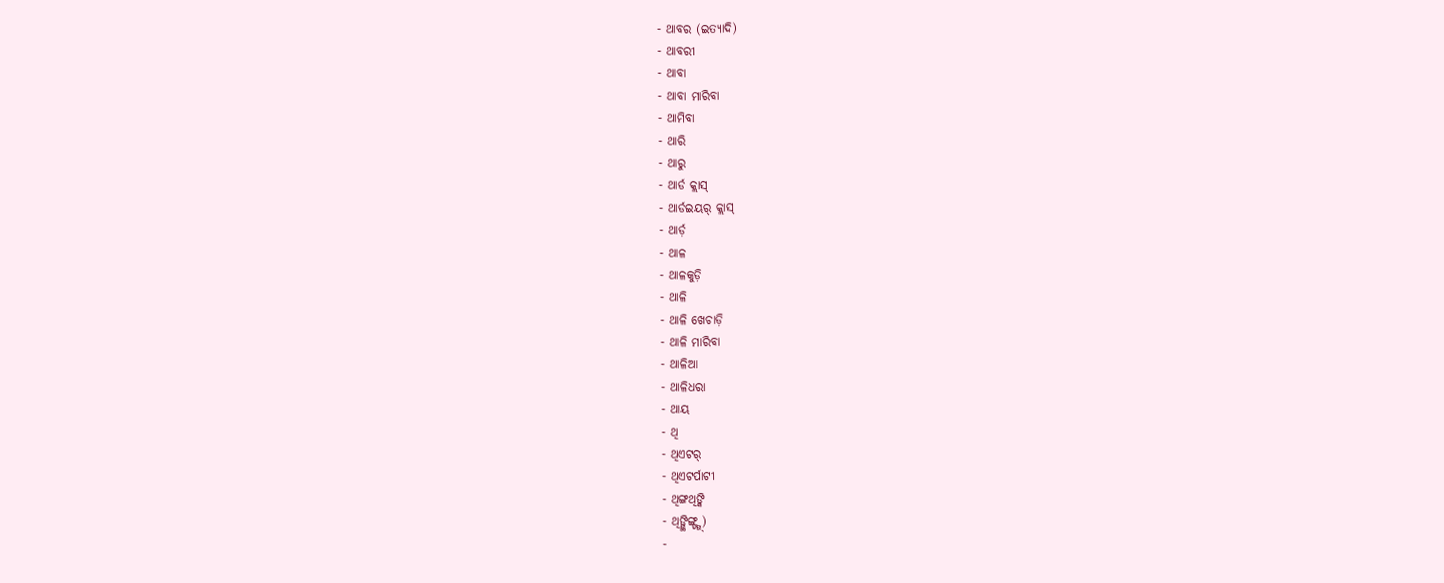- ଥାବର (ଇତ୍ୟାଦି)
- ଥାବରୀ
- ଥାବା
- ଥାବା ମାରିବା
- ଥାମିବା
- ଥାରି
- ଥାରୁ
- ଥାର୍ଡ କ୍ଲାସ୍
- ଥାର୍ଡଇୟର୍ କ୍ଲାସ୍
- ଥାର୍ଡ଼
- ଥାଳ
- ଥାଳକୁଡ଼ି
- ଥାଳି
- ଥାଳି ଖେଚାଡ଼ି
- ଥାଳି ମାରିବା
- ଥାଳିଆ
- ଥାଳିଧରା
- ଥାୟ
- ଥି
- ଥିଏଟର୍
- ଥିଏଟର୍ପାଟୀ
- ଥିଙ୍ଗଥିଙ୍କି
- ଥିଙ୍ଗ୍ଥିଙ୍ଗ୍ଙ୍ଗ୍)
-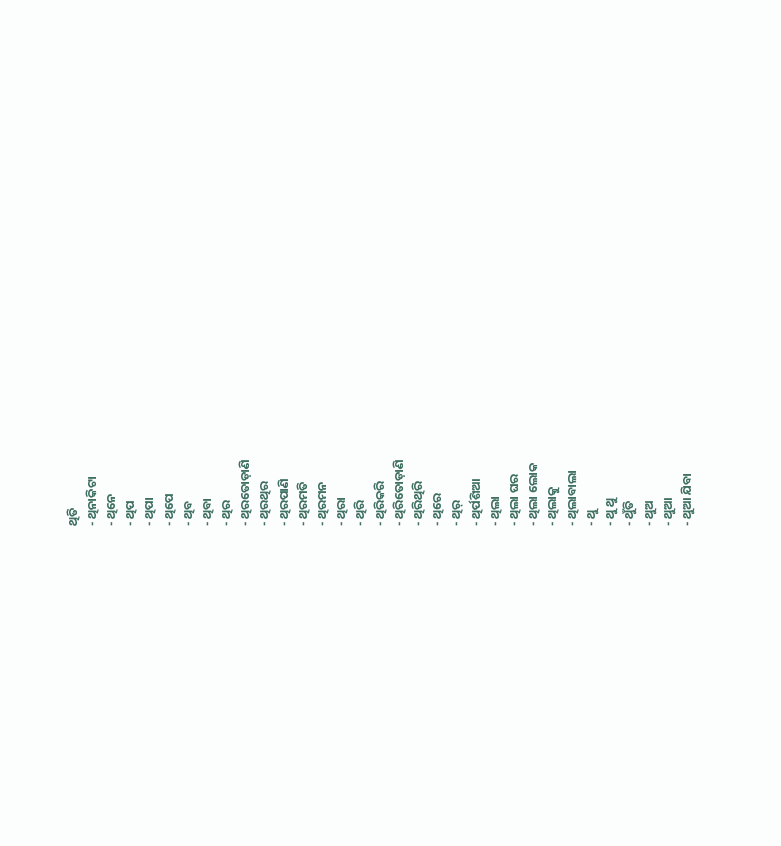ଥିତି
- ଥିନାକିଟା
- ଥିନେ
- ଥିପ
- ଥିପା
- ଥିପେ
- ଥିବ
- ଥିବା
- ଥିର
- ଥିରତୋଡ଼ାଣି
- ଥିରଥିର
- ଥିରପାଣି
- ଥିରମତି
- ଥିରମନ
- ଥିରା
- ଥିରି
- ଥିରିକରି
- ଥିରିତୋଡ଼ାଣି
- ଥିରିଥିରି
- ଥିରେ
- ଥିର୍
- ଥିର୍ପଶିଆ
- ଥିଲା
- ଥିଲା ଘର
- ଥିଲା ଲୋକ
- ଥିଲାକୁ
- ଥିଲାବାଲା
- ଥୁ
- ଥୁ ଥୁ
- ଥୁଁତି
- ଥୁଅ
- ଥୁଆ
- ଥୁଆ ଯିବା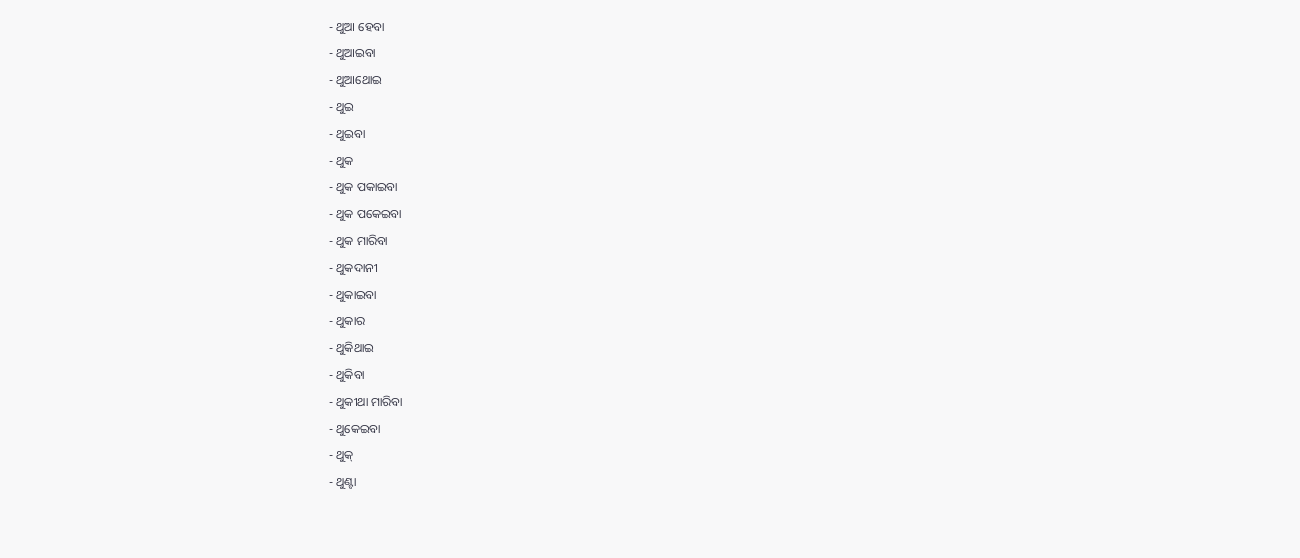- ଥୁଆ ହେବା
- ଥୁଆଇବା
- ଥୁଆଥୋଇ
- ଥୁଇ
- ଥୁଇବା
- ଥୁକ
- ଥୁକ ପକାଇବା
- ଥୁକ ପକେଇବା
- ଥୁକ ମାରିବା
- ଥୁକଦାନୀ
- ଥୁକାଇବା
- ଥୁକାର
- ଥୁକିଥାଇ
- ଥୁକିବା
- ଥୁକୀଥା ମାରିବା
- ଥୁକେଇବା
- ଥୁକ୍
- ଥୁଣ୍ଟା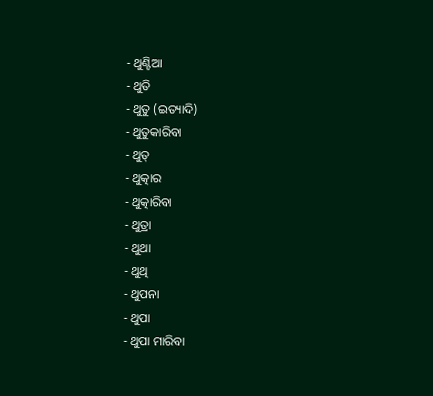- ଥୁଣ୍ଟିଆ
- ଥୁତି
- ଥୁତୁ (ଇତ୍ୟାଦି)
- ଥୁତୁକାରିବା
- ଥୁତ୍
- ଥୁତ୍କାର
- ଥୁତ୍କାରିବା
- ଥୁତ୍ରା
- ଥୁଥା
- ଥୁଥି
- ଥୁପନା
- ଥୁପା
- ଥୁପା ମାରିବା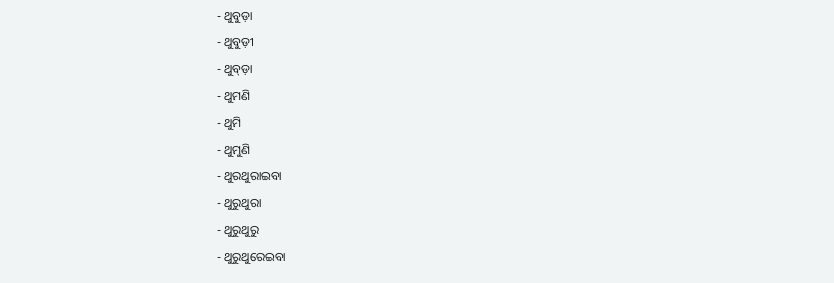- ଥୁବୁଡ଼ା
- ଥୁବୁଡ଼ୀ
- ଥୁବ୍ଡ଼ା
- ଥୁମଣି
- ଥୁମି
- ଥୁମୁଣି
- ଥୁରଥୁରାଇବା
- ଥୁରୁଥୁରା
- ଥୁରୁଥୁରୁ
- ଥୁରୁଥୁରେଇବା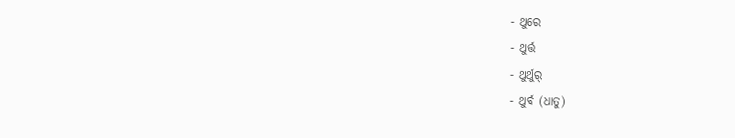- ଥୁରେ
- ଥୁର୍ତ୍ତ
- ଥୁର୍ଥୁର୍
- ଥୁର୍ବ (ଧାତୁ)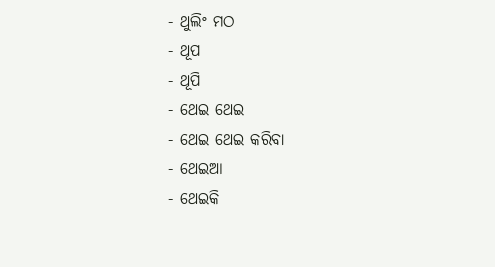- ଥୁଲିଂ ମଠ
- ଥୂପ
- ଥୂପି
- ଥେଇ ଥେଇ
- ଥେଇ ଥେଇ କରିବା
- ଥେଇଆ
- ଥେଇକି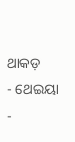ଥାକଡ଼
- ଥେଇୟା
-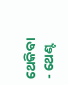ଥେକିବା
- ଥେଣ୍ଟ